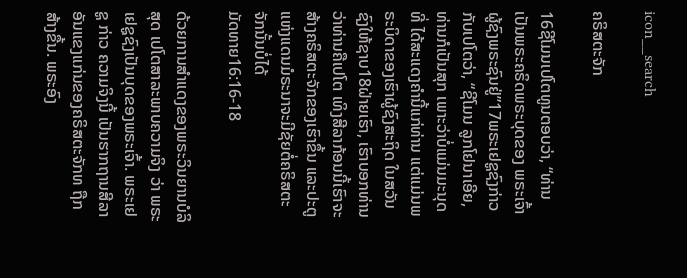icon__search

ຄຣິສຕະຈັກ

16ຊີໂມນເປໂຕທູນຕອບວ່າ, “ທ່ານເປັນພຣະຄຣິດພຣະບຸດຂອງ ພຣະເຈົ້າຜູ້ຊົງພຣະຊົນຢູ່”17ພຣະເຢຊູຊົງກ່າວກັບເປໂຕວ່າ, “ຊີໂມນ ລູກໂຢນາເອີຍ, ທ່ານກໍເປັນສຸກ ເພາະວ່າບໍ່ແມ່ນມະນຸດທີ່ ໄດ້ສະແດງຄຳນີ້ແກ່ທ່ານ ແຕ່ແມ່ນພຣະບິດາຂອງເຮົາຜູ້ຊົງສະຖິດ ໃນສວັນຊົງໃຫ້ຊາບ18ຝ່າຍເຮົາ, ເຮົາບອກທ່ານວ່າທ່ານຄືເປໂຕ ເທິງສີລາກ້ອນນີ້ເຮົາຈະສ້າງຄຣິສຕະຈັກຂອງເຮົາຂຶ້ນ ແລະປະຕູ ແຫ່ງແດນມໍຣະນາຈະມີຊັຍຕໍ່ຄຣິສຕະຈັກນັ້ນບໍ່ໄດ້
ມັດທາຍ16:16-18

ດ້ວຍການສຳແດງຂອງພຣະວິນຍານບໍລິສຸດ ເປໂຕສາລະພາບຄວາມຈິງ ວ່າ ພຣະເຢຊູຊົງເປັນບຸດຂອງພຣະເຈົ້າ. ພຣະເຢຊູ ກ່າວ ຄວາມຈິງນີ້ ເປັນຮາກຖານສີລາອັນແຂງແກ່ນຂອງຄຣິສຕະຈັກທ ຖືກສ້າງຂື້ນ. ພຣະອົງ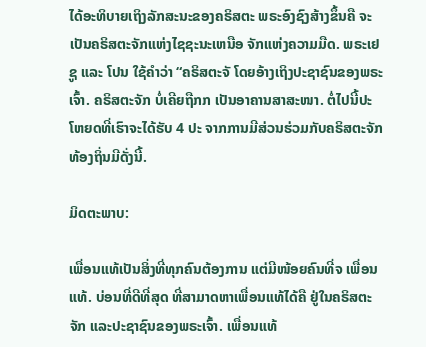ໄດ້ອະທິບາຍເຖິງລັກສະນະຂອງຄຣິສຕະ ພຣະອົງຊົງສ້າງຂຶ້ນຄື ຈະເປັນຄຣິສຕະຈັກແຫ່ງໄຊຊະນະເຫນືອ ຈັກແຫ່ງຄວາມມືດ. ພຣະເຢຊູ ແລະ ໂປນ ໃຊ້ຄຳວ່າ “ຄຣິສຕະຈັ ໂດຍອ້າງເຖິງປະຊາຊົນຂອງພຣະເຈົ້າ. ຄຣິສຕະຈັກ ບໍ່ເຄີຍຖືກກ ເປັນອາຄານສາສະໜາ. ຕໍ່ໄປນີ້ປະໂຫຍດທີ່ເຮົາຈະໄດ້ຮັບ 4 ປະ ຈາກການມີສ່ວນຮ່ວມກັບຄຣິສຕະຈັກທ້ອງຖິ່ນມີດັ່ງນີ້.

ມິດຕະພາບ:

ເພື່ອນແທ້ເປັນສິ່ງທີ່ທຸກຄົນຕ້ອງການ ແຕ່ມີໜ້ອຍຄົນທີ່ຈ ເພື່ອນແທ້. ບ່ອນທີ່ດີທີ່ສຸດ ທີ່ສາມາດຫາເພື່ອນແທ້ໄດ້ຄື ຢູ່ໃນຄຣິສຕະຈັກ ແລະປະຊາຊົນຂອງພຣະເຈົ້າ. ເພື່ອນແທ້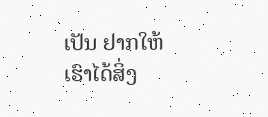ເປັນ ຢາກໃຫ້ເຮົາໄດ້ສິ່ງ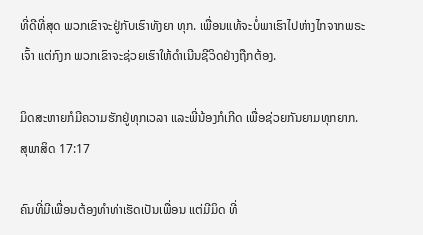ທີ່ດີທີ່ສຸດ ພວກເຂົາຈະຢູ່ກັບເຮົາທັງຍາ ທຸກ. ເພື່ອນແທ້ຈະບໍ່ພາເຮົາໄປຫ່າງໄກຈາກພຣະເຈົ້າ ແຕ່ກົງກ ພວກເຂົາຈະຊ່ວຍເຮົາໃຫ້ດຳເນີນຊີວິດຢ່າງຖືກຕ້ອງ.

ມິດສະຫາຍກໍມີຄວາມຮັກຢູ່ທຸກເວລາ ແລະພີ່ນ້ອງກໍເກີດ ເພື່ອຊ່ວຍກັນຍາມທຸກຍາກ.
ສຸພາສິດ 17:17

ຄົນທີ່ມີເພື່ອນຕ້ອງທຳທ່າເຮັດເປັນເພື່ອນ ແຕ່ມີມິດ ທີ່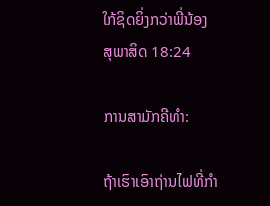ໃກ້ຊິດຍິ່ງກວ່າພີ່ນ້ອງ
ສຸພາສິດ 18:24

ການສາມັກຄີທຳ:

ຖ້າເຮົາເອົາຖ່ານໄຟທີ່ກຳ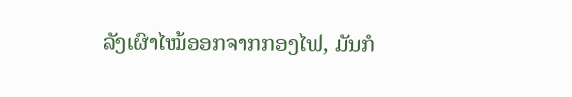ລັງເຜົາໄໝ້ອອກຈາກກອງໄຟ, ມັນກໍ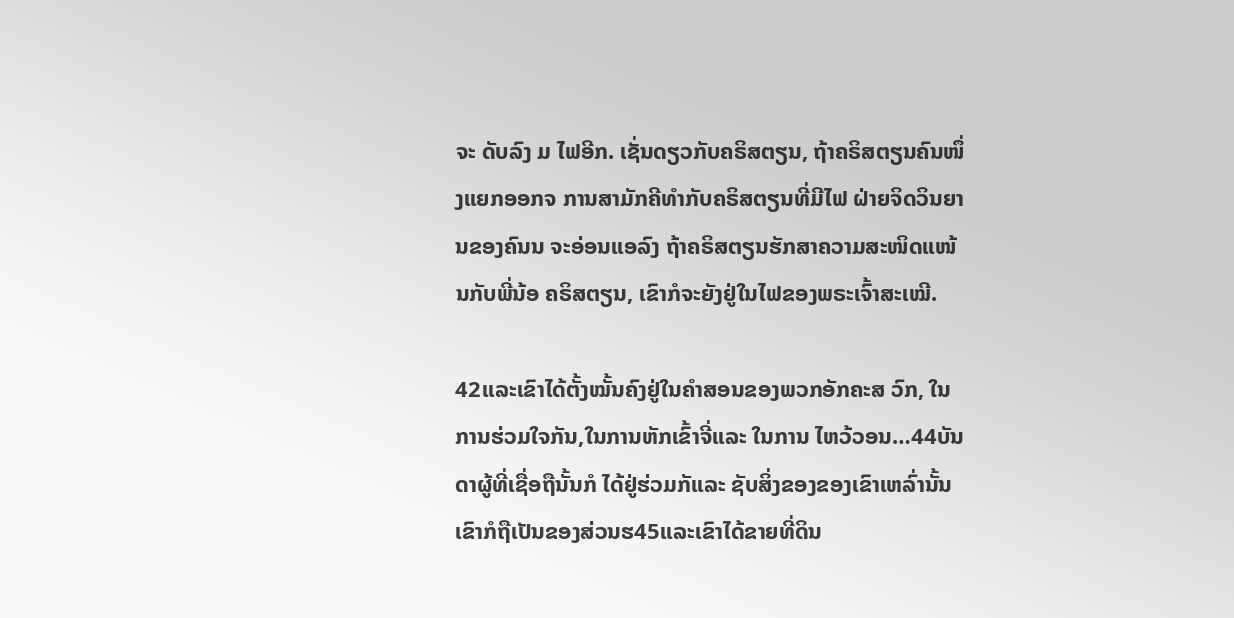ຈະ ດັບລົງ ມ ໄຟອີກ. ເຊັ່ນດຽວກັບຄຣິສຕຽນ, ຖ້າຄຣິສຕຽນຄົນໜຶ່ງແຍກອອກຈ ການສາມັກຄີທຳກັບຄຣິສຕຽນທີ່ມີໄຟ ຝ່າຍຈິດວິນຍານຂອງຄົນນ ຈະອ່ອນແອລົງ ຖ້າຄຣິສຕຽນຮັກສາຄວາມສະໜິດແໜ້ນກັບພີ່ນ້ອ ຄຣິສຕຽນ, ເຂົາກໍຈະຍັງຢູ່ໃນໄຟຂອງພຣະເຈົ້າສະເໝີ.

42ແລະເຂົາໄດ້ຕັ້ງໝັ້ນຄົງຢູ່ໃນຄຳສອນຂອງພວກອັກຄະສ ວົກ, ໃນການຮ່ວມໃຈກັນ,ໃນການຫັກເຂົ້າຈີ່ແລະ ໃນການ ໄຫວ້ວອນ…44ບັນດາຜູ້ທີ່ເຊື່ອຖືນັ້ນກໍ ໄດ້ຢູ່ຮ່ວມກັແລະ ຊັບສິ່ງຂອງຂອງເຂົາເຫລົ່ານັ້ນເຂົາກໍຖືເປັນຂອງສ່ວນຮ45ແລະເຂົາໄດ້ຂາຍທີ່ດິນ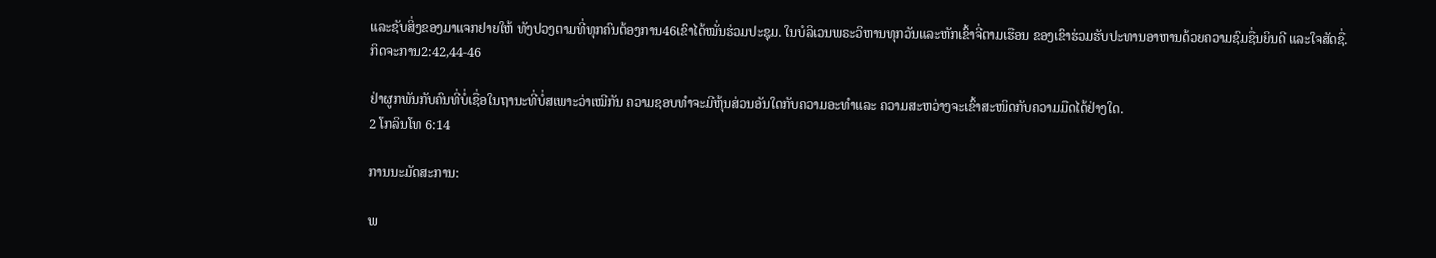ແລະຊັບສິ່ງຂອງມາແຈກຢາຍໃຫ້ ທັງປວງຕາມທີ່ທຸກຄົນຕ້ອງການ46ເຂົາໄດ້ໝັ່ນຮ່ວມປະຊຸມ. ໃນບໍລິເວນພຣະວິຫານທຸກວັນແລະຫັກເຂົ້າຈີ່ຕາມເຮືອນ ຂອງເຂົາຮ່ວມຮັບປະທານອາຫານດ້ວຍຄວາມຊົມຊື່ນຍິນດີ ແລະໃຈສັດຊື່.
ກິດຈະການ2:42,44-46

ຢ່າຜູກພັນກັບຄົນທີ່ບໍ່ເຊື່ອໃນຖານະທີ່ບໍ່ສເພາະວ່າເໝີກັນ ຄວາມຊອບທຳຈະມີຫຸ້ນສ່ວນອັນໃດກັບຄວາມອະທຳແລະ ຄວາມສະຫວ່າງຈະເຂົ້າສະໜິດກັບຄວາມມືດໄດ້ຢ່າງໃດ.
2 ໂກລິນໂທ 6:14

ການນະມັດສະການ:

ພ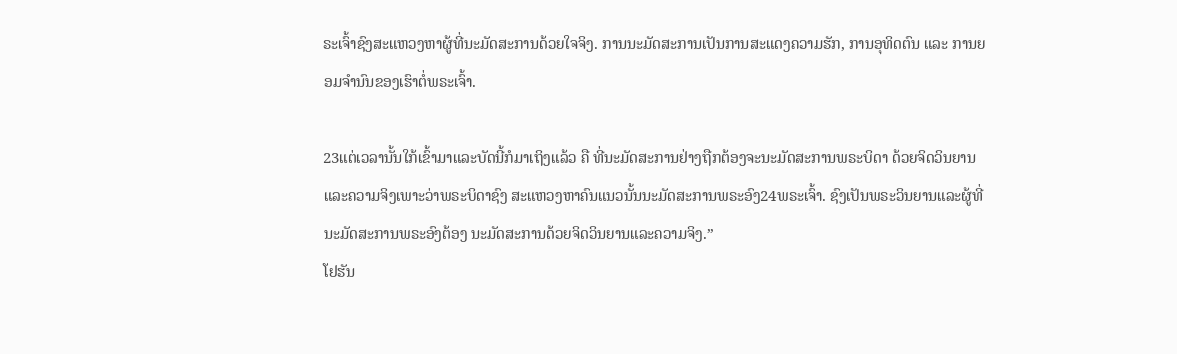ຣະເຈົ້າຊົງສະແຫວງຫາຜູ້ທີ່ນະມັດສະການດ້ວຍໃຈຈິງ. ການນະມັດສະການເປັນການສະແດງຄວາມຮັກ, ການອຸທິດຕົນ ແລະ ການຍອມຈຳນົນຂອງເຮົາຕໍ່ພຣະເຈົ້າ.

23ແຕ່ເວລານັ້ນໃກ້ເຂົ້າມາແລະບັດນີ້ກໍມາເຖິງແລ້ວ ຄື ທີ່ນະມັດສະການຢ່າງຖືກຕ້ອງຈະນະມັດສະການພຣະບິດາ ດ້ວຍຈິດວິນຍານແລະຄວາມຈິງເພາະວ່າພຣະບິດາຊົງ ສະແຫວງຫາຄົນແນວນັ້ນນະມັດສະການພຣະອົງ24ພຣະເຈົ້າ. ຊົງເປັນພຣະວິນຍານແລະຜູ້ທີ່ນະມັດສະການພຣະອົງຕ້ອງ ນະມັດສະການດ້ວຍຈິດວິນຍານແລະຄວາມຈິງ.”
ໂຢຮັນ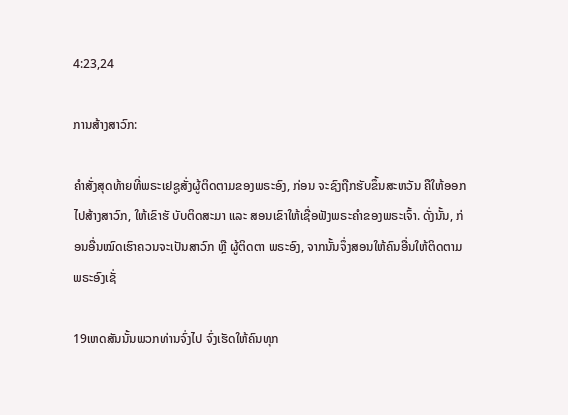4:23,24

ການສ້າງສາວົກ:

ຄຳສັ່ງສຸດທ້າຍທີ່ພຣະເຢຊູສັ່ງຜູ້ຕິດຕາມຂອງພຣະອົງ, ກ່ອນ ຈະຊົງຖືກຮັບຂຶ້ນສະຫວັນ ຄືໃຫ້ອອກໄປສ້າງສາວົກ, ໃຫ້ເຂົາຮັ ບັບຕິດສະມາ ແລະ ສອນເຂົາໃຫ້ເຊື່ອຟັງພຣະຄຳຂອງພຣະເຈົ້າ. ດັ່ງນັ້ນ, ກ່ອນອື່ນໝົດເຮົາຄວນຈະເປັນສາວົກ ຫຼື ຜູ້ຕິດຕາ ພຣະອົງ, ຈາກນັ້ນຈຶ່ງສອນໃຫ້ຄົນອື່ນໃຫ້ຕິດຕາມພຣະອົງເຊັ່

19ເຫດສັນນັ້ນພວກທ່ານຈົ່ງໄປ ຈົ່ງເຮັດໃຫ້ຄົນທຸກ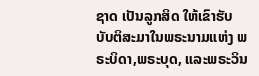ຊາດ ເປັນລູກສິດ ໃຫ້ເຂົາຮັບບັບຕິສະມາໃນພຣະນາມແຫ່ງ ພຣະບິດາ,ພຣະບຸດ, ແລະພຣະວິນ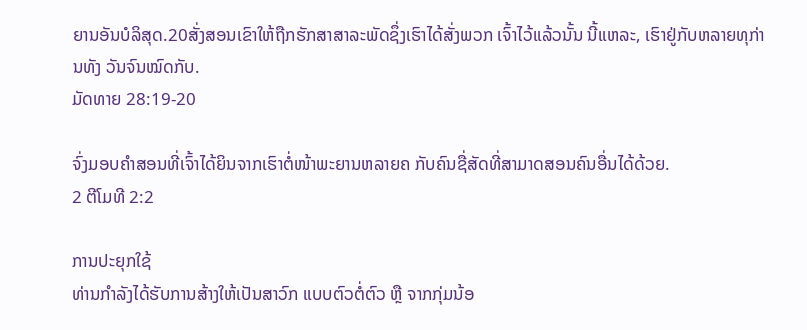ຍານອັນບໍລິສຸດ.20ສັ່ງສອນເຂົາໃຫ້ຖືກຮັກສາສາລະພັດຊຶ່ງເຮົາໄດ້ສັ່ງພວກ ເຈົ້າໄວ້ແລ້ວນັ້ນ ນີ້ແຫລະ, ເຮົາຢູ່ກັບຫລາຍທຸກ່ານທັງ ວັນຈົນໝົດກັບ.
ມັດທາຍ 28:19-20

ຈົ່ງມອບຄຳສອນທີ່ເຈົ້າໄດ້ຍິນຈາກເຮົາຕໍ່ໜ້າພະຍານຫລາຍຄ ກັບຄົນຊື່ສັດທີ່ສາມາດສອນຄົນອື່ນໄດ້ດ້ວຍ.
2 ຕີໂມທີ 2:2

ການປະຍຸກໃຊ້
ທ່ານກໍາລັງໄດ້ຮັບການສ້າງໃຫ້ເປັນສາວົກ ແບບຕົວຕໍ່ຕົວ ຫຼື ຈາກກຸ່ມນ້ອ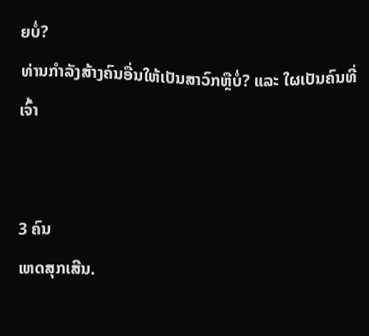ຍບ່ໍ?
ທ່ານກໍາລັງສ້າງຄົນອື່ນໃຫ້ເປັນສາວົກຫືຼບ່ໍ? ແລະ ໃຜເປັນຄົນທີ່ເຈົ້າ


3 ຄົນ
ເຫດສຸກເສີນ.